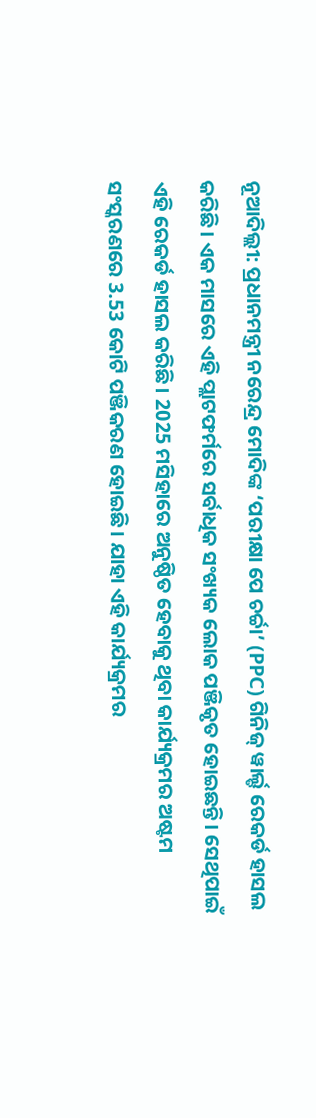ନୂଆଦିଲ୍ଲୀ: ପ୍ରଧାନମନ୍ତ୍ରୀ ନରେନ୍ଦ୍ର ମୋଦିଙ୍କ ‘ପରୀକ୍ଷା ପେ ଚର୍ଚ୍ଚା’ (PPC) ଗିନିଜ୍ ୱାର୍ଲ୍ଡ ରେକର୍ଡ ହାସଲ କରିଛି। ଏକ ମାସରେ ଏହି ପ୍ଲାଟଫର୍ମରେ ସର୍ବାଧିକ ସଂଖ୍ୟକ ଲୋକ ପଞ୍ଜିକୃତ ହୋଇଛନ୍ତି। ସେଥିପାଇଁ ଏହି ରେକର୍ଡ ହାସଲ କରିଛି। 2025 ମସିହାରେ ଅନୁଷ୍ଠିତ ହେବାକୁ ଥିବା କାର୍ଯ୍ୟକ୍ରମର ଅଷ୍ଟମ ସଂସ୍କରଣରେ 3.53 କୋଟି ପଞ୍ଜିକରଣ ହୋଇଛି। ଯାହା ଏହି କାର୍ଯ୍ୟକ୍ରମର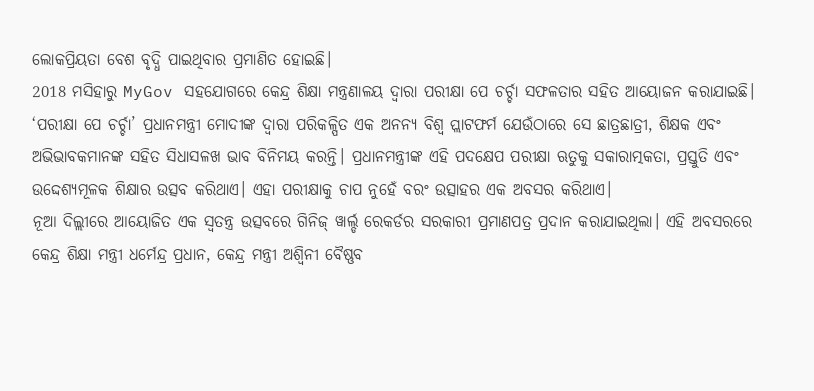ଲୋକପ୍ରିୟତା ବେଶ ବୃଦ୍ଧି ପାଇଥିବାର ପ୍ରମାଣିତ ହୋଇଛି।
2018 ମସିହାରୁ MyGov ସହଯୋଗରେ କେନ୍ଦ୍ର ଶିକ୍ଷା ମନ୍ତ୍ରଣାଳୟ ଦ୍ୱାରା ପରୀକ୍ଷା ପେ ଚର୍ଚ୍ଚା ସଫଳତାର ସହିତ ଆୟୋଜନ କରାଯାଇଛି। ‘ପରୀକ୍ଷା ପେ ଚର୍ଚ୍ଚା’ ପ୍ରଧାନମନ୍ତ୍ରୀ ମୋଦୀଙ୍କ ଦ୍ୱାରା ପରିକଳ୍ପିତ ଏକ ଅନନ୍ୟ ବିଶ୍ୱ ପ୍ଲାଟଫର୍ମ ଯେଉଁଠାରେ ସେ ଛାତ୍ରଛାତ୍ରୀ, ଶିକ୍ଷକ ଏବଂ ଅଭିଭାବକମାନଙ୍କ ସହିତ ସିଧାସଳଖ ଭାବ ବିନିମୟ କରନ୍ତି। ପ୍ରଧାନମନ୍ତ୍ରୀଙ୍କ ଏହି ପଦକ୍ଷେପ ପରୀକ୍ଷା ଋତୁକୁ ସକାରାତ୍ମକତା, ପ୍ରସ୍ତୁତି ଏବଂ ଉଦ୍ଦେଶ୍ୟମୂଳକ ଶିକ୍ଷାର ଉତ୍ସବ କରିଥାଏ। ଏହା ପରୀକ୍ଷାକୁ ଚାପ ନୁହେଁ ବରଂ ଉତ୍ସାହର ଏକ ଅବସର କରିଥାଏ।
ନୂଆ ଦିଲ୍ଲୀରେ ଆୟୋଜିତ ଏକ ସ୍ୱତନ୍ତ୍ର ଉତ୍ସବରେ ଗିନିଜ୍ ୱାର୍ଲ୍ଡ ରେକର୍ଡର ସରକାରୀ ପ୍ରମାଣପତ୍ର ପ୍ରଦାନ କରାଯାଇଥିଲା। ଏହି ଅବସରରେ କେନ୍ଦ୍ର ଶିକ୍ଷା ମନ୍ତ୍ରୀ ଧର୍ମେନ୍ଦ୍ର ପ୍ରଧାନ, କେନ୍ଦ୍ର ମନ୍ତ୍ରୀ ଅଶ୍ୱିନୀ ବୈଷ୍ଣବ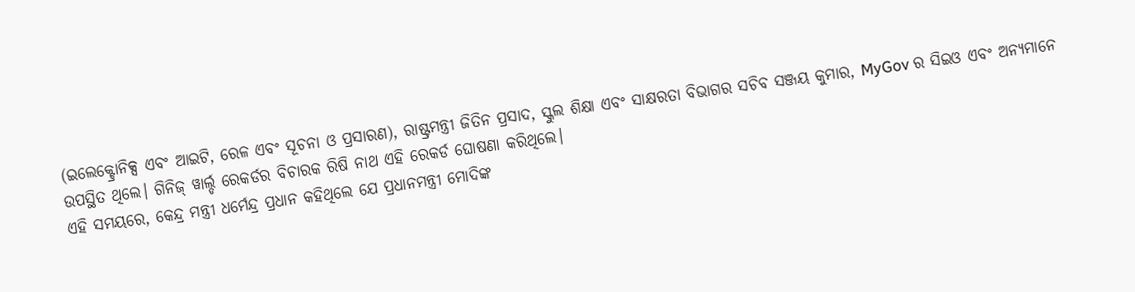(ଇଲେକ୍ଟ୍ରୋନିକ୍ସ ଏବଂ ଆଇଟି, ରେଳ ଏବଂ ସୂଚନା ଓ ପ୍ରସାରଣ), ରାଷ୍ଟ୍ରମନ୍ତ୍ରୀ ଜିତିନ ପ୍ରସାଦ, ସ୍କୁଲ ଶିକ୍ଷା ଏବଂ ସାକ୍ଷରତା ବିଭାଗର ସଚିବ ସଞ୍ଜୟ କୁମାର, MyGov ର ସିଇଓ ଏବଂ ଅନ୍ୟମାନେ ଉପସ୍ଥିତ ଥିଲେ। ଗିନିଜ୍ ୱାର୍ଲ୍ଡ ରେକର୍ଡର ବିଚାରକ ରିଷି ନାଥ ଏହି ରେକର୍ଡ ଘୋଷଣା କରିଥିଲେ।
ଏହି ସମୟରେ, କେନ୍ଦ୍ର ମନ୍ତ୍ରୀ ଧର୍ମେନ୍ଦ୍ର ପ୍ରଧାନ କହିଥିଲେ ଯେ ପ୍ରଧାନମନ୍ତ୍ରୀ ମୋଦିଙ୍କ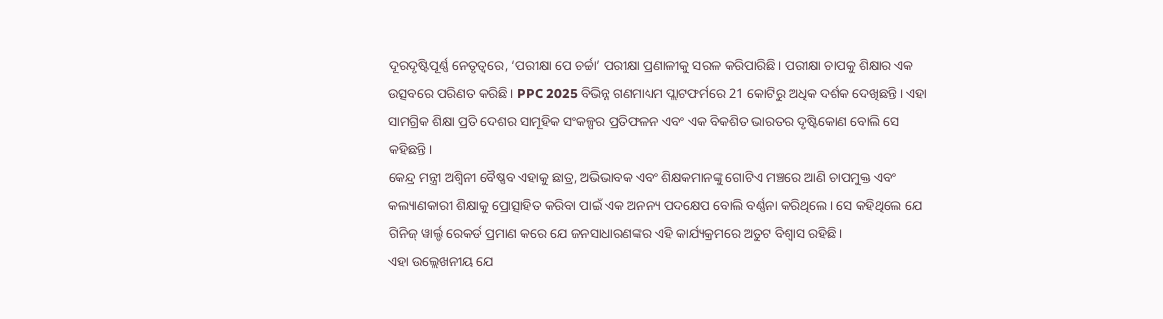ଦୂରଦୃଷ୍ଟିପୂର୍ଣ୍ଣ ନେତୃତ୍ୱରେ, ‘ପରୀକ୍ଷା ପେ ଚର୍ଚ୍ଚା’ ପରୀକ୍ଷା ପ୍ରଣାଳୀକୁ ସରଳ କରିପାରିଛି। ପରୀକ୍ଷା ଚାପକୁ ଶିକ୍ଷାର ଏକ ଉତ୍ସବରେ ପରିଣତ କରିଛି। PPC 2025 ବିଭିନ୍ନ ଗଣମାଧ୍ୟମ ପ୍ଲାଟଫର୍ମରେ 21 କୋଟିରୁ ଅଧିକ ଦର୍ଶକ ଦେଖିଛନ୍ତି। ଏହା ସାମଗ୍ରିକ ଶିକ୍ଷା ପ୍ରତି ଦେଶର ସାମୂହିକ ସଂକଳ୍ପର ପ୍ରତିଫଳନ ଏବଂ ଏକ ବିକଶିତ ଭାରତର ଦୃଷ୍ଟିକୋଣ ବୋଲି ସେ କହିଛନ୍ତି।
କେନ୍ଦ୍ର ମନ୍ତ୍ରୀ ଅଶ୍ୱିନୀ ବୈଷ୍ଣବ ଏହାକୁ ଛାତ୍ର, ଅଭିଭାବକ ଏବଂ ଶିକ୍ଷକମାନଙ୍କୁ ଗୋଟିଏ ମଞ୍ଚରେ ଆଣି ଚାପମୁକ୍ତ ଏବଂ କଲ୍ୟାଣକାରୀ ଶିକ୍ଷାକୁ ପ୍ରୋତ୍ସାହିତ କରିବା ପାଇଁ ଏକ ଅନନ୍ୟ ପଦକ୍ଷେପ ବୋଲି ବର୍ଣ୍ଣନା କରିଥିଲେ। ସେ କହିଥିଲେ ଯେ ଗିନିଜ୍ ୱାର୍ଲ୍ଡ ରେକର୍ଡ ପ୍ରମାଣ କରେ ଯେ ଜନସାଧାରଣଙ୍କର ଏହି କାର୍ଯ୍ୟକ୍ରମରେ ଅତୁଟ ବିଶ୍ୱାସ ରହିଛି।
ଏହା ଉଲ୍ଲେଖନୀୟ ଯେ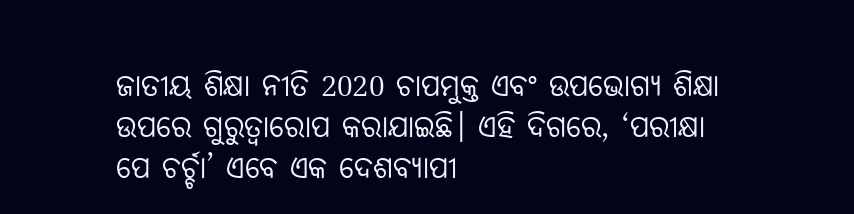ଜାତୀୟ ଶିକ୍ଷା ନୀତି 2020 ଚାପମୁକ୍ତ ଏବଂ ଉପଭୋଗ୍ୟ ଶିକ୍ଷା ଉପରେ ଗୁରୁତ୍ୱାରୋପ କରାଯାଇଛି। ଏହି ଦିଗରେ, ‘ପରୀକ୍ଷା ପେ ଚର୍ଚ୍ଚା’ ଏବେ ଏକ ଦେଶବ୍ୟାପୀ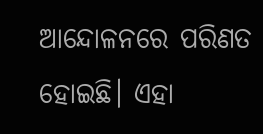ଆନ୍ଦୋଳନରେ ପରିଣତ ହୋଇଛି। ଏହା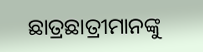ଛାତ୍ରଛାତ୍ରୀମାନଙ୍କୁ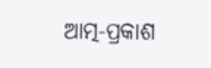ଆତ୍ମ-ପ୍ରକାଶ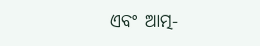ଏବଂ ଆତ୍ମ-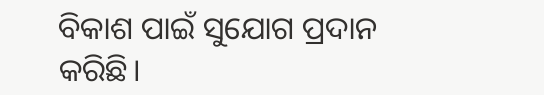ବିକାଶ ପାଇଁ ସୁଯୋଗ ପ୍ରଦାନ କରିଛି।